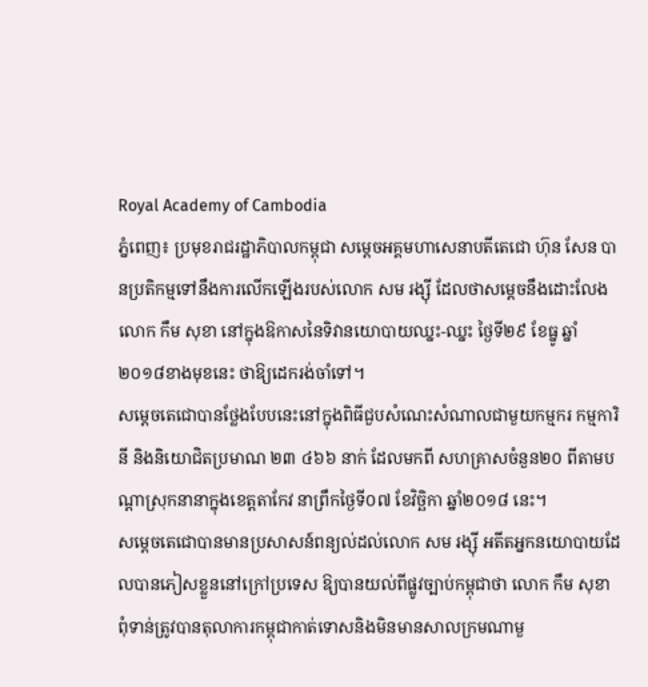Royal Academy of Cambodia
ភ្នំពេញ៖ ប្រមុខរាជរដ្ឋាភិបាលកម្ពុជា សម្ដេចអគ្គមហាសេនាបតីតេជោ ហ៊ុន សែន បានប្រតិកម្មទៅនឹងការលើកឡើងរបស់លោក សម រង្ស៊ី ដែលថាសម្ដេចនឹងដោះលែងលោក កឹម សុខា នៅក្នុងឱកាសនៃទិវានយោបាយឈ្នះ-ឈ្នះ ថ្ងៃទី២៩ ខែធ្នូ ឆ្នាំ២០១៨ខាងមុខនេះ ថាឱ្យដេករង់ចាំទៅ។
សម្ដេចតេជោបានថ្លែងបែបនេះនៅក្នុងពិធីជួបសំណេះសំណាលជាមួយកម្មករ កម្មការិនី និងនិយោជិតប្រមាណ ២៣ ៤៦៦ នាក់ ដែលមកពី សហគ្រាសចំនួន២០ ពីតាមបណ្ដាស្រុកនានាក្នុងខេត្តតាកែវ នាព្រឹកថ្ងៃទី០៧ ខែវិច្ឆិកា ឆ្នាំ២០១៨ នេះ។
សម្ដេចតេជោបានមានប្រសាសន៍ពន្យល់ដល់លោក សម រង្ស៊ី អតីតអ្នកនយោបាយដែលបានភៀសខ្លួននៅក្រៅប្រទេស ឱ្យបានយល់ពីផ្លូវច្បាប់កម្ពុជាថា លោក កឹម សុខា ពុំទាន់ត្រូវបានតុលាការកម្ពុជាកាត់ទោសនិងមិនមានសាលក្រមណាមួ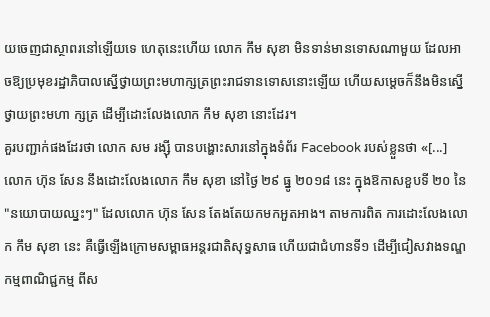យចេញជាស្ថាពរនៅឡើយទេ ហេតុនេះហើយ លោក កឹម សុខា មិនទាន់មានទោសណាមួយ ដែលអាចឱ្យប្រមុខរដ្ឋាភិបាលស្នើថ្វាយព្រះមហាក្សត្រព្រះរាជទានទោសនោះឡើយ ហើយសម្ដេចក៏នឹងមិនស្នើថ្វាយព្រះមហា ក្សត្រ ដើម្បីដោះលែងលោក កឹម សុខា នោះដែរ។
គួរបញ្ជាក់ផងដែរថា លោក សម រង្ស៊ី បានបង្ហោះសារនៅក្នុងទំព័រ Facebook របស់ខ្លួនថា «[...] លោក ហ៊ុន សែន នឹងដោះលែងលោក កឹម សុខា នៅថ្ងៃ ២៩ ធ្នូ ២០១៨ នេះ ក្នុងឱកាសខួបទី ២០ នៃ "នយោបាយឈ្នះៗ" ដែលលោក ហ៊ុន សែន តែងតែយកមកអួតអាង។ តាមការពិត ការដោះលែងលោក កឹម សុខា នេះ គឺធ្វើឡើងក្រោមសម្ពាធអន្តរជាតិសុទ្ធសាធ ហើយជាជំហានទី១ ដើម្បីជៀសវាងទណ្ឌកម្មពាណិជ្ជកម្ម ពីស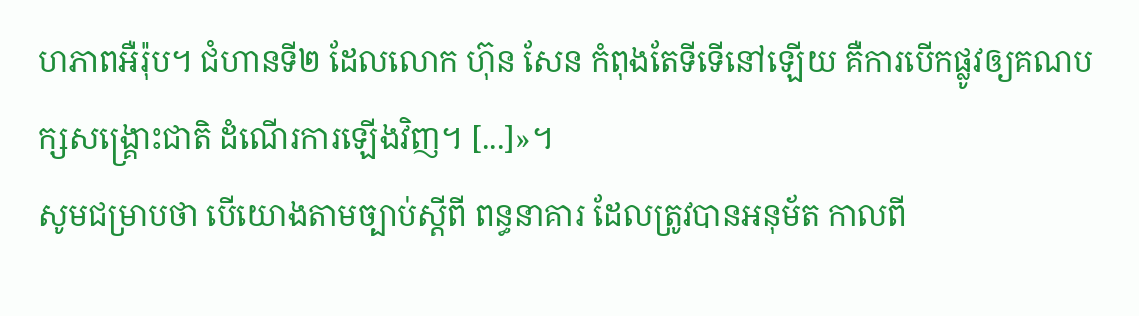ហភាពអឺរ៉ុប។ ជំហានទី២ ដែលលោក ហ៊ុន សែន កំពុងតែទីទើនៅឡើយ គឺការបើកផ្លូវឲ្យគណបក្សសង្គ្រោះជាតិ ដំណើរការឡើងវិញ។ [...]»។
សូមជម្រាបថា បើយោងតាមច្បាប់ស្ដីពី ពន្ធនាគារ ដែលត្រូវបានអនុម័ត កាលពី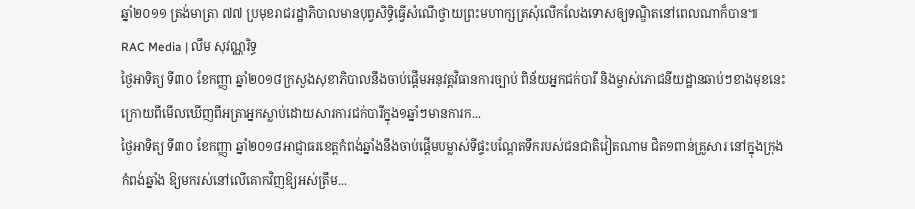ឆ្នាំ២០១១ ត្រង់មាត្រា ៧៧ ប្រមុខរាជរដ្ឋាភិបាលមានបុព្វសិទ្ធិធ្វើសំណើថ្វាយព្រះមហាក្សត្រសុំលើកលែងទោសឲ្យទណ្ឌិតនៅពេលណាក៏បាន៕
RAC Media | លឹម សុវណ្ណរិទ្ធ
ថ្ងៃអាទិត្យ ទី៣០ ខែកញ្ញា ឆ្នាំ២០១៨ក្រសួងសុខាភិបាលនឹងចាប់ផ្ដើមអនុវត្តវិធានការច្បាប់ ពិន័យអ្នកជក់បារី និងម្ចាស់ភោជនីយដ្ឋានឆាប់ៗខាងមុខនេះ ក្រោយពីមើលឃើញពីអត្រាអ្នកស្លាប់ដោយសារការជក់បារីក្នុង១ឆ្នាំៗមានការក...
ថ្ងៃអាទិត្យ ទី៣០ ខែកញ្ញា ឆ្នាំ២០១៨អាជ្ញាធរខេត្តកំពង់ឆ្នាំងនឹងចាប់ផ្តើមបម្លាស់ទីផ្ទះបណ្តែតទឹករបស់ជនជាតិវៀតណាម ជិត១ពាន់គ្រួសារ នៅក្នុងក្រុងកំពង់ឆ្នាំង ឱ្យមករស់នៅលើគោកវិញឱ្យអស់ត្រឹម...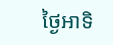ថ្ងៃអាទិ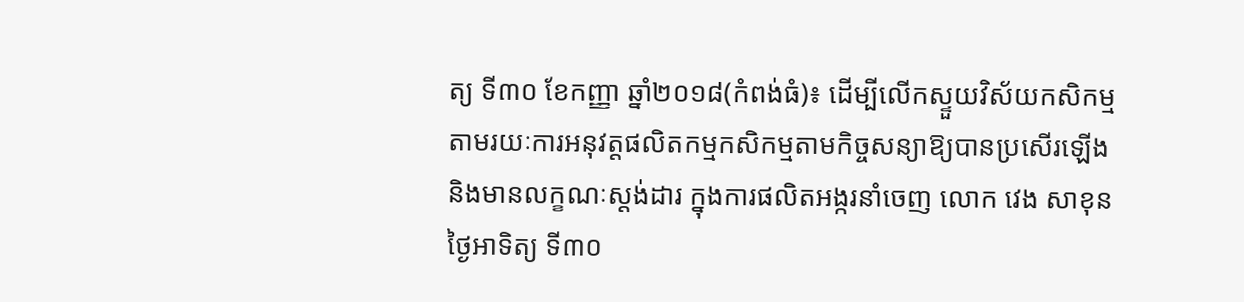ត្យ ទី៣០ ខែកញ្ញា ឆ្នាំ២០១៨(កំពង់ធំ)៖ ដើម្បីលើកស្ទួយវិស័យកសិកម្ម តាមរយៈការអនុវត្តផលិតកម្មកសិកម្មតាមកិច្ចសន្យាឱ្យបានប្រសើរឡើង និងមានលក្ខណៈស្តង់ដារ ក្នុងការផលិតអង្ករនាំចេញ លោក វេង សាខុន
ថ្ងៃអាទិត្យ ទី៣០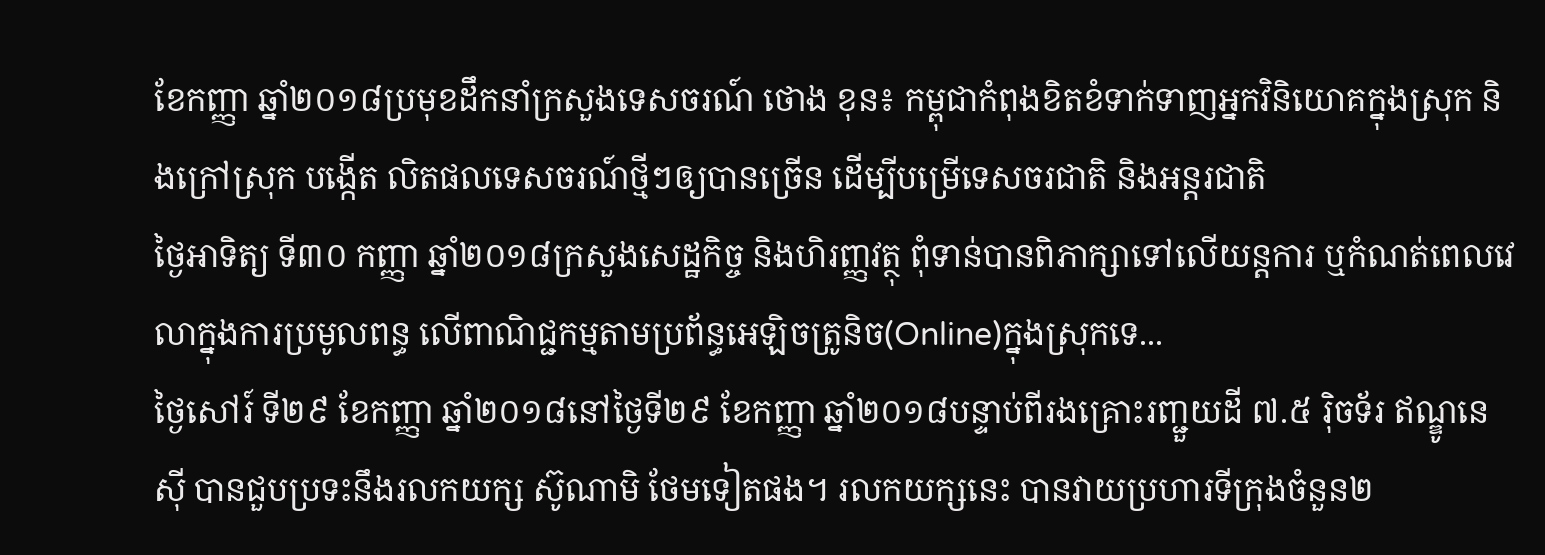ខែកញ្ញា ឆ្នាំ២០១៨ប្រមុខដឹកនាំក្រសួងទេសចរណ៍ ថោង ខុន៖ កម្ពុជាកំពុងខិតខំទាក់ទាញអ្នកវិនិយោគក្នុងស្រុក និងក្រៅស្រុក បង្កើត លិតផលទេសចរណ៍ថ្មីៗឲ្យបានច្រើន ដើម្បីបម្រើទេសចរជាតិ និងអន្តរជាតិ
ថ្ងៃអាទិត្យ ទី៣០ កញ្ញា ឆ្នាំ២០១៨ក្រសួងសេដ្ឋកិច្ច និងហិរញ្ញវត្ថុ ពុំទាន់បានពិភាក្សាទៅលើយន្តការ ឬកំណត់ពេលវេលាក្នុងការប្រមូលពន្ធ លើពាណិជ្ជកម្មតាមប្រព័ន្ធអេឡិចត្រូនិច(Online)ក្នុងស្រុកទេ...
ថ្ងៃសៅរ៍ ទី២៩ ខែកញ្ញា ឆ្នាំ២០១៨នៅថ្ងៃទី២៩ ខែកញ្ញា ឆ្នាំ២០១៨បន្ទាប់ពីរងគ្រោះរញ្ជួយដី ៧.៥ រ៉ិចទ័រ ឥណ្ឌូនេស៊ី បានជួបប្រទះនឹងរលកយក្ស ស៊ូណាមិ ថែមទៀតផង។ រលកយក្សនេះ បានវាយប្រហារទីក្រុងចំនួន២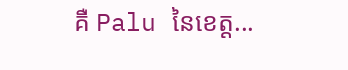គឺ Palu នៃខេត្ត...